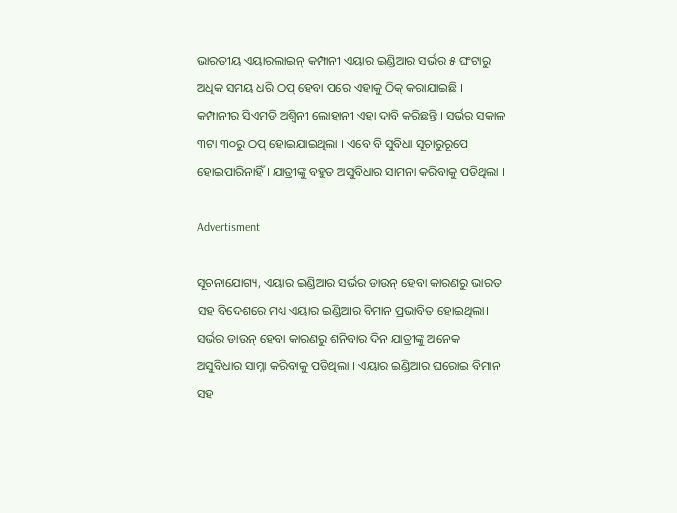ଭାରତୀୟ ଏୟାରଲାଇନ୍ କମ୍ପାନୀ ଏୟାର ଇଣ୍ଡିଆର ସର୍ଭର ୫ ଘଂଟାରୁ ଅଧିକ ସମୟ ଧରି ଠପ୍ ହେବା ପରେ ଏହାକୁ ଠିକ୍ କରାଯାଇଛି । କମ୍ପାନୀର ସିଏମଡି ଅଶ୍ୱିନୀ ଲୋହାନୀ ଏହା ଦାବି କରିଛନ୍ତି । ସର୍ଭର ସକାଳ ୩ଟା ୩୦ରୁ ଠପ୍ ହୋଇଯାଇଥିଲା । ଏବେ ବି ସୁବିଧା ସୂଚାରୁରୂପେ ହୋଇପାରିନାହିଁ । ଯାତ୍ରୀଙ୍କୁ ବହୁତ ଅସୁବିଧାର ସାମନା କରିବାକୁ ପଡିଥିଲା ।

Advertisment

ସୂଚନାଯୋଗ୍ୟ, ଏୟାର ଇଣ୍ଡିଆର ସର୍ଭର ଡାଉନ୍ ହେବା କାରଣରୁ ଭାରତ ସହ ବିଦେଶରେ ମଧ୍ୟ ଏୟାର ଇଣ୍ଡିଆର ବିମାନ ପ୍ରଭାବିତ ହୋଇଥିଲା। ସର୍ଭର ଡାଉନ୍ ହେବା କାରଣରୁ ଶନିବାର ଦିନ ଯାତ୍ରୀଙ୍କୁ ଅନେକ ଅସୁବିଧାର ସାମ୍ନା କରିବାକୁ ପଡିଥିଲା । ଏୟାର ଇଣ୍ଡିଆର ଘରୋଇ ବିମାନ ସହ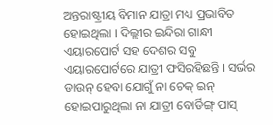ଅନ୍ତରାଷ୍ଟ୍ରୀୟ ବିମାନ ଯାତ୍ରା ମଧ୍ୟ ପ୍ରଭାବିତ ହୋଇଥିଲା । ଦିଲ୍ଲୀର ଇନ୍ଦିରା ଗାନ୍ଧୀ ଏୟାରପୋର୍ଟ ସହ ଦେଶର ସବୁ ଏୟାରପୋର୍ଟରେ ଯାତ୍ରୀ ଫସିରହିଛନ୍ତି । ସର୍ଭର ଡାଉନ୍ ହେବା ଯୋଗୁଁ ନା ଚେକ୍ ଇନ୍ ହୋଇପାରୁଥିଲା ନା ଯାତ୍ରୀ ବୋର୍ଡିଙ୍ଗ୍ ପାସ୍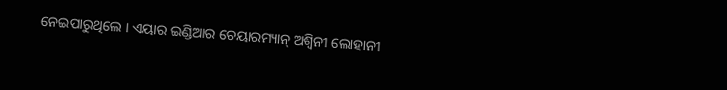ନେଇପାରୁଥିଲେ । ଏୟାର ଇଣ୍ଡିଆର ଚେୟାରମ୍ୟାନ୍ ଅଶ୍ୱିନୀ ଲୋହାନୀ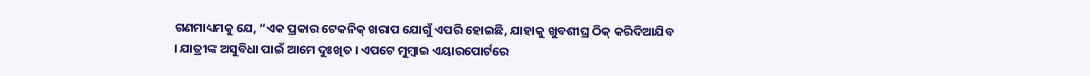ଗଣମାଧ୍ୟମକୁ ଯେ, “ଏକ ପ୍ରକାର ଟେକନିକ୍ ଖରାପ ଯୋଗୁଁ ଏପରି ହୋଇଛି, ଯାହାକୁ ଖୁବଶୀଘ୍ର ଠିକ୍ କରିଦିଆଯିବ । ଯାତ୍ରୀଙ୍କ ଅସୁବିଧା ପାଇଁ ଆମେ ଦୁଃଖିତ । ଏପଟେ ମୁମ୍ବାଇ ଏୟାରପୋର୍ଟରେ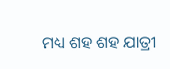ମଧ୍ୟ ଶହ ଶହ ଯାତ୍ରୀ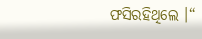ଫସିରହିଥିଲେ ।“